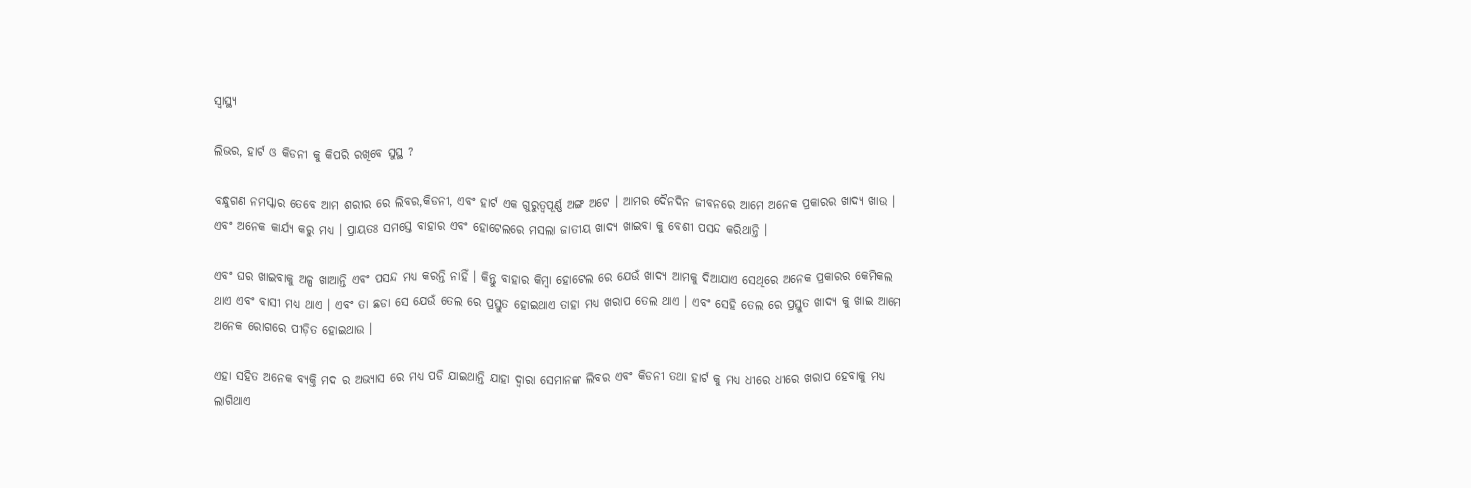ସ୍ୱାସ୍ଥ୍ୟ

ଲିଭର, ହାର୍ଟ ଓ କିଡନୀ କୁ କିପରି ରଖିବେ ସୁସ୍ଥ ?

ବନ୍ଧୁଗଣ ନମସ୍କାର ତେବେ ଆମ ଶରୀର ରେ ଲିବର,କିଡନୀ, ଏବଂ ହାର୍ଟ ଏକ ଗୁରୁତ୍ୱପୂର୍ଣ୍ଣ ଅଙ୍ଗ ଅଟେ । ଆମର ଦୈନଦିନ ଜୀବନରେ ଆମେ ଅନେକ ପ୍ରକାରର ଖାଦ୍ୟ ଖାଉ । ଏବଂ ଅନେକ କାର୍ଯ୍ୟ କରୁ ମଧ୍ୟ । ପ୍ରାୟତଃ ସମସ୍ତେ ବାହାର ଏବଂ ହୋଟେଲରେ ମସଲା ଜାତୀୟ ଖାଦ୍ୟ ଖାଇବା କୁ ବେଶୀ ପସନ୍ଦ କରିଥାନ୍ତି ।

ଏବଂ ଘର ଖାଇବାକୁ ଅଳ୍ପ ଖାଆନ୍ତି ଏବଂ ପସନ୍ଦ ମଧ୍ୟ କରନ୍ତି ନାହିଁ । କିନ୍ତୁ ବାହାର କିମ୍ବା ହୋଟେଲ ରେ ଯେଉଁ ଖାଦ୍ୟ ଆମକୁ ଦିଆଯାଏ ସେଥିରେ ଅନେକ ପ୍ରକାରର କେମିକଲ ଥାଏ ଏବଂ ବାସୀ ମଧ୍ୟ ଥାଏ । ଏବଂ ତା ଛଡା ସେ ଯେଉଁ ତେଲ ରେ ପ୍ରସ୍ତୁତ ହୋଇଥାଏ ତାହା ମଧ୍ୟ ଖରାପ ତେଲ ଥାଏ । ଏବଂ ସେହି ତେଲ ରେ ପ୍ରସ୍ତୁତ ଖାଦ୍ୟ କୁ ଖାଇ ଆମେ ଅନେକ ରୋଗରେ ପୀଡ଼ିତ ହୋଇଥାଉ ।

ଏହା ସହିତ ଅନେକ ବ୍ୟକ୍ତି ମଦ ର ଅଭ୍ୟାସ ରେ ମଧ୍ୟ ପଡି ଯାଇଥାନ୍ତି ଯାହା ଦ୍ୱାରା ସେମାନଙ୍କ ଲିବର ଏବଂ କିଡନୀ ତଥା ହାର୍ଟ କୁ ମଧ୍ୟ ଧୀରେ ଧୀରେ ଖରାପ ହେବାକୁ ମଧ୍ୟ ଲାଗିଥାଏ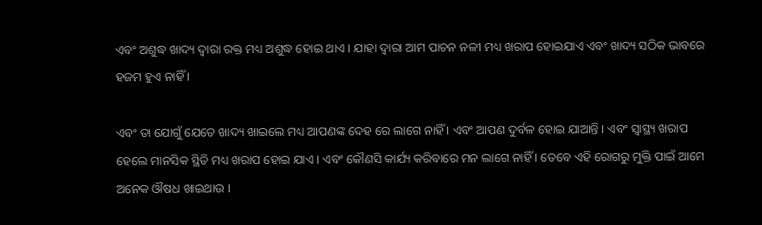ଏବଂ ଅଶୁଦ୍ଧ ଖାଦ୍ୟ ଦ୍ୱାରା ରକ୍ତ ମଧ୍ୟ ଅଶୁଦ୍ଧ ହୋଇ ଥାଏ । ଯାହା ଦ୍ୱାରା ଆମ ପାଚନ ନଳୀ ମଧ୍ୟ ଖରାପ ହୋଇଯାଏ ଏବଂ ଖାଦ୍ୟ ସଠିକ ଭାବରେ ହଜମ ହୁଏ ନାହିଁ ।

ଏବଂ ତା ଯୋଗୁଁ ଯେତେ ଖାଦ୍ୟ ଖାଇଲେ ମଧ୍ୟ ଆପଣଙ୍କ ଦେହ ରେ ଲାଗେ ନାହିଁ । ଏବଂ ଆପଣ ଦୁର୍ବଳ ହୋଇ ଯାଆନ୍ତି । ଏବଂ ସ୍ୱାସ୍ଥ୍ୟ ଖରାପ ହେଲେ ମାନସିକ ସ୍ଥିତି ମଧ୍ୟ ଖରାପ ହୋଇ ଯାଏ । ଏବଂ କୌଣସି କାର୍ଯ୍ୟ କରିବାରେ ମନ ଲାଗେ ନାହିଁ । ତେବେ ଏହି ରୋଗରୁ ମୁକ୍ତି ପାଇଁ ଆମେ ଅନେକ ଔଷଧ ଖାଇଥାଉ ।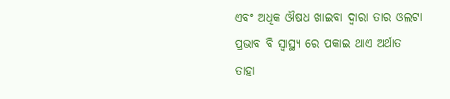ଏବଂ ଅଧିକ ଔଷଧ ଖାଇବା ଦ୍ୱାରା ତାର ଓଲଟା ପ୍ରଭାବ ବି ସ୍ୱାସ୍ଥ୍ୟ ରେ ପକାଇ ଥାଏ ଅର୍ଥାତ ତାହା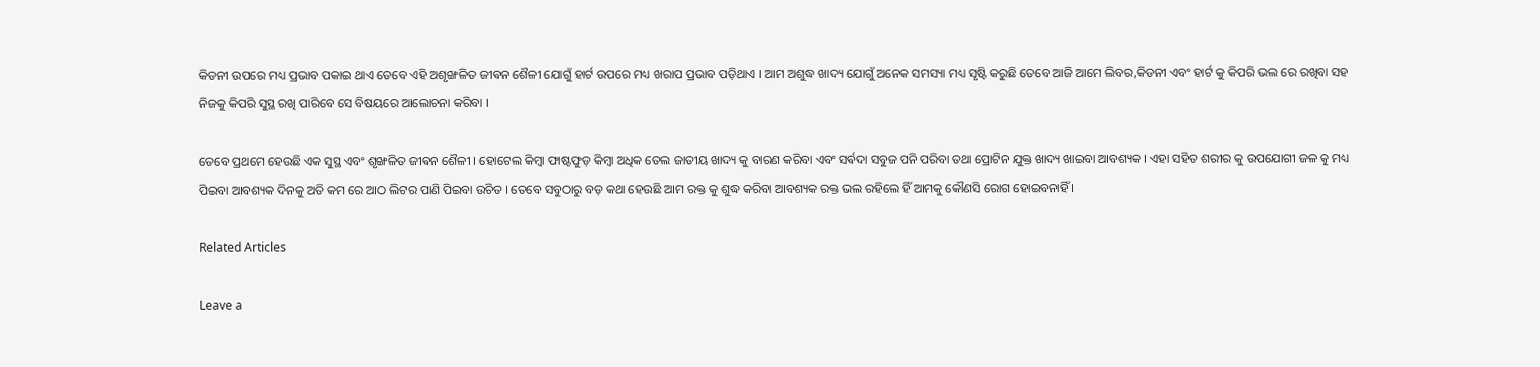କିଡନୀ ଉପରେ ମଧ୍ୟ ପ୍ରଭାବ ପକାଇ ଥାଏ ତେବେ ଏହି ଅଶୃଙ୍ଖଳିତ ଜୀଵନ ଶୈଳୀ ଯୋଗୁଁ ହାର୍ଟ ଉପରେ ମଧ୍ୟ ଖରାପ ପ୍ରଭାବ ପଡ଼ିଥାଏ । ଆମ ଅଶୁଦ୍ଧ ଖାଦ୍ୟ ଯୋଗୁଁ ଅନେକ ସମସ୍ୟା ମଧ୍ୟ ସୃଷ୍ଟି କରୁଛି ତେବେ ଆଜି ଆମେ ଲିବର,କିଡନୀ ଏବଂ ହାର୍ଟ କୁ କିପରି ଭଲ ରେ ରଖିବା ସହ ନିଜକୁ କିପରି ସୁସ୍ଥ ରଖି ପାରିବେ ସେ ବିଷୟରେ ଆଲୋଚନା କରିବା ।

ତେବେ ପ୍ରଥମେ ହେଉଛି ଏକ ସୁସ୍ଥ ଏବଂ ଶୃଙ୍ଖଳିତ ଜୀଵନ ଶୈଳୀ । ହୋଟେଲ କିମ୍ବା ଫାଷ୍ଟଫୁଡ଼ କିମ୍ବା ଅଧିକ ତେଲ ଜାତୀୟ ଖାଦ୍ୟ କୁ ବାରଣ କରିବା ଏବଂ ସର୍ଵଦା ସବୁଜ ପନି ପରିବା ତଥା ପ୍ରୋଟିନ ଯୁକ୍ତ ଖାଦ୍ୟ ଖାଇବା ଆବଶ୍ୟକ । ଏହା ସହିତ ଶରୀର କୁ ଉପଯୋଗୀ ଜଳ କୁ ମଧ୍ୟ ପିଇବା ଆବଶ୍ୟକ ଦିନକୁ ଅତି କମ ରେ ଆଠ ଲିଟର ପାଣି ପିଇବା ଉଚିତ । ତେବେ ସବୁଠାରୁ ବଡ଼ କଥା ହେଉଛି ଆମ ରକ୍ତ କୁ ଶୁଦ୍ଧ କରିବା ଆବଶ୍ୟକ ରକ୍ତ ଭଲ ରହିଲେ ହିଁ ଆମକୁ କୌଣସି ରୋଗ ହୋଇବନାହିଁ ।

Related Articles

Leave a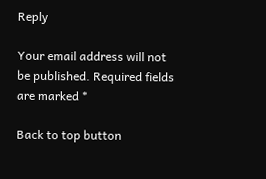Reply

Your email address will not be published. Required fields are marked *

Back to top button